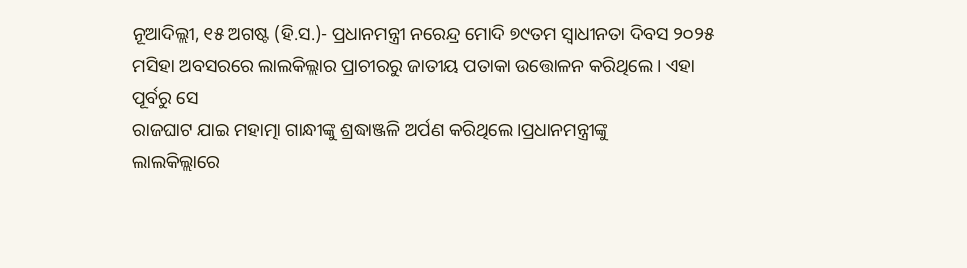ନୂଆଦିଲ୍ଲୀ, ୧୫ ଅଗଷ୍ଟ (ହି.ସ.)- ପ୍ରଧାନମନ୍ତ୍ରୀ ନରେନ୍ଦ୍ର ମୋଦି ୭୯ତମ ସ୍ୱାଧୀନତା ଦିବସ ୨୦୨୫
ମସିହା ଅବସରରେ ଲାଲକିଲ୍ଲାର ପ୍ରାଚୀରରୁ ଜାତୀୟ ପତାକା ଉତ୍ତୋଳନ କରିଥିଲେ। ଏହା ପୂର୍ବରୁ ସେ
ରାଜଘାଟ ଯାଇ ମହାତ୍ମା ଗାନ୍ଧୀଙ୍କୁ ଶ୍ରଦ୍ଧାଞ୍ଜଳି ଅର୍ପଣ କରିଥିଲେ।ପ୍ରଧାନମନ୍ତ୍ରୀଙ୍କୁ
ଲାଲକିଲ୍ଲାରେ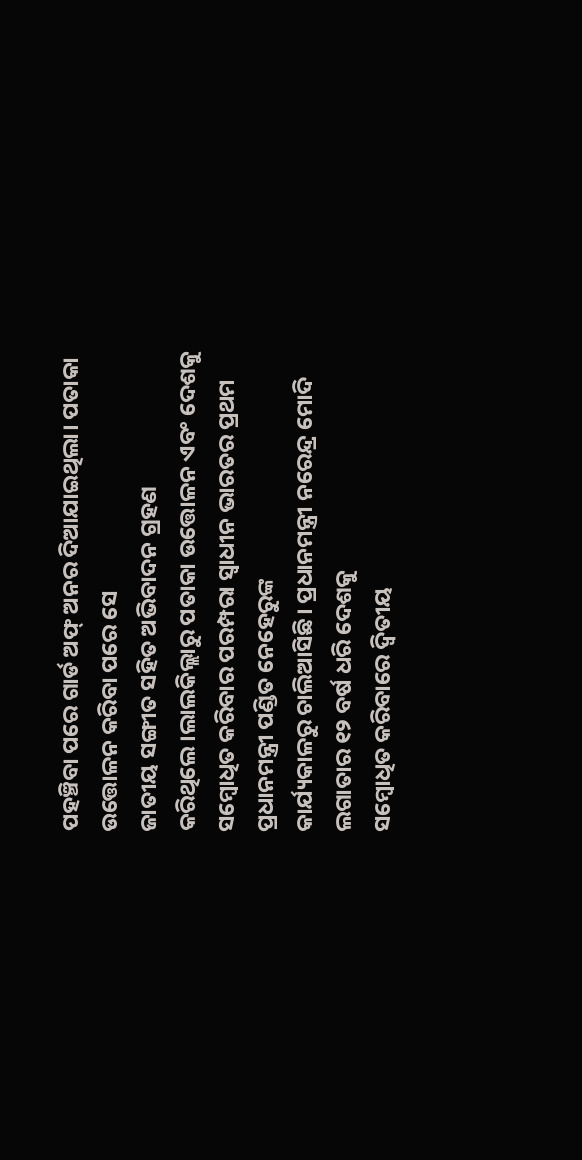ପହଞ୍ଚିବା ପରେ ଗାର୍ଡ ଅଫ୍ ଅନର ଦିଆଯାଇଥିଲା। ପତାକା ଉତ୍ତୋଳନ କରିବା ପରେ ସେ
ଜାତୀୟ ସଙ୍ଗୀତ ସହିତ ଅଭିବାଦନ ଗ୍ରହଣ କରିଥିଲେ।ଲାଲକିଲ୍ଲାରୁ ପତାକା ଉତ୍ତୋଳନ ଏବଂ ଦେଶକୁ
ସମ୍ବୋଧିତ କରିବାର ପରମ୍ପରା ସ୍ୱାଧୀନ ଭାରତର ପ୍ରଥମ ପ୍ରଧାନମନ୍ତ୍ରୀ ପଣ୍ଡିତ ନେହେରୁଙ୍କ
କାର୍ଯ୍ୟକାଳରୁ ଚାଲିଆସିଛି। ପ୍ରଧାନମନ୍ତ୍ରୀ ନରେନ୍ଦ୍ର ମୋଦି ଲଗାତାର ୧୨ ବର୍ଷ ଧରି ଦେଶକୁ
ସମ୍ବୋଧିତ କରିବାରେ ଦ୍ୱିତୀୟ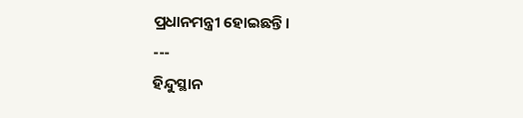ପ୍ରଧାନମନ୍ତ୍ରୀ ହୋଇଛନ୍ତି।
---
ହିନ୍ଦୁସ୍ଥାନ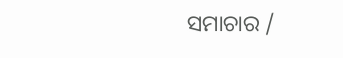ସମାଚାର /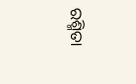ରଶ୍ମିତା